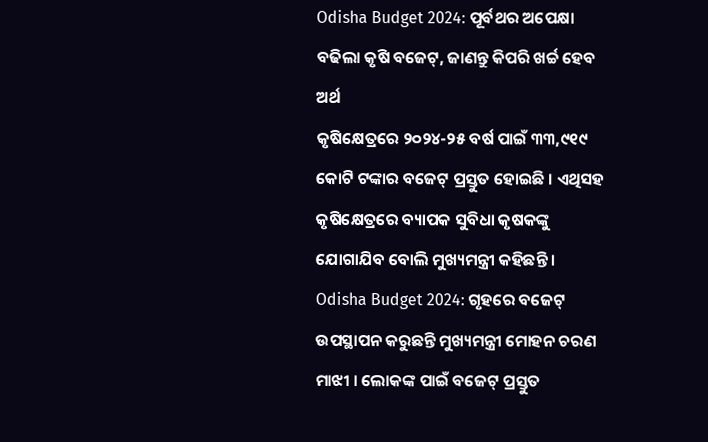Odisha Budget 2024: ପୂର୍ବଥର ଅପେକ୍ଷା ବଢିଲା କୃଷି ବଜେଟ୍, ଜାଣନ୍ତୁ କିପରି ଖର୍ଚ୍ଚ ହେବ ଅର୍ଥ
କୃଷିକ୍ଷେତ୍ରରେ ୨୦୨୪-୨୫ ବର୍ଷ ପାଇଁ ୩୩,୯୧୯ କୋଟି ଟଙ୍କାର ବଜେଟ୍ ପ୍ରସ୍ତୁତ ହୋଇଛି । ଏଥିସହ କୃଷିକ୍ଷେତ୍ରରେ ବ୍ୟାପକ ସୁବିଧା କୃଷକଙ୍କୁ ଯୋଗାଯିବ ବୋଲି ମୁଖ୍ୟମନ୍ତ୍ରୀ କହିଛନ୍ତି ।
Odisha Budget 2024: ଗୃହରେ ବଜେଟ୍ ଉପସ୍ଥାପନ କରୁଛନ୍ତି ମୁଖ୍ୟମନ୍ତ୍ରୀ ମୋହନ ଚରଣ ମାଝୀ । ଲୋକଙ୍କ ପାଇଁ ବଜେଟ୍ ପ୍ରସ୍ତୁତ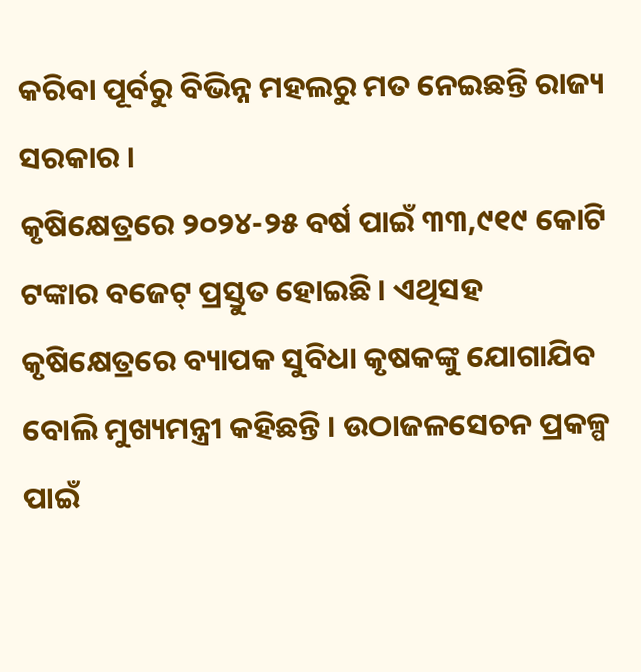କରିବା ପୂର୍ବରୁ ବିଭିନ୍ନ ମହଲରୁ ମତ ନେଇଛନ୍ତି ରାଜ୍ୟ ସରକାର ।
କୃଷିକ୍ଷେତ୍ରରେ ୨୦୨୪-୨୫ ବର୍ଷ ପାଇଁ ୩୩,୯୧୯ କୋଟି ଟଙ୍କାର ବଜେଟ୍ ପ୍ରସ୍ତୁତ ହୋଇଛି । ଏଥିସହ କୃଷିକ୍ଷେତ୍ରରେ ବ୍ୟାପକ ସୁବିଧା କୃଷକଙ୍କୁ ଯୋଗାଯିବ ବୋଲି ମୁଖ୍ୟମନ୍ତ୍ରୀ କହିଛନ୍ତି । ଉଠାଜଳସେଚନ ପ୍ରକଳ୍ପ ପାଇଁ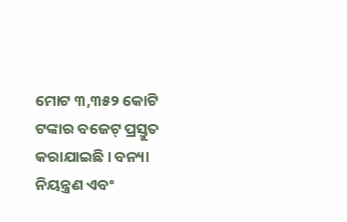ମୋଟ ୩,୩୫୨ କୋଟି ଟଙ୍କାର ବଜେଟ୍ ପ୍ରସ୍ତୁତ କରାଯାଇଛି । ବନ୍ୟା ନିୟନ୍ତ୍ରଣ ଏବଂ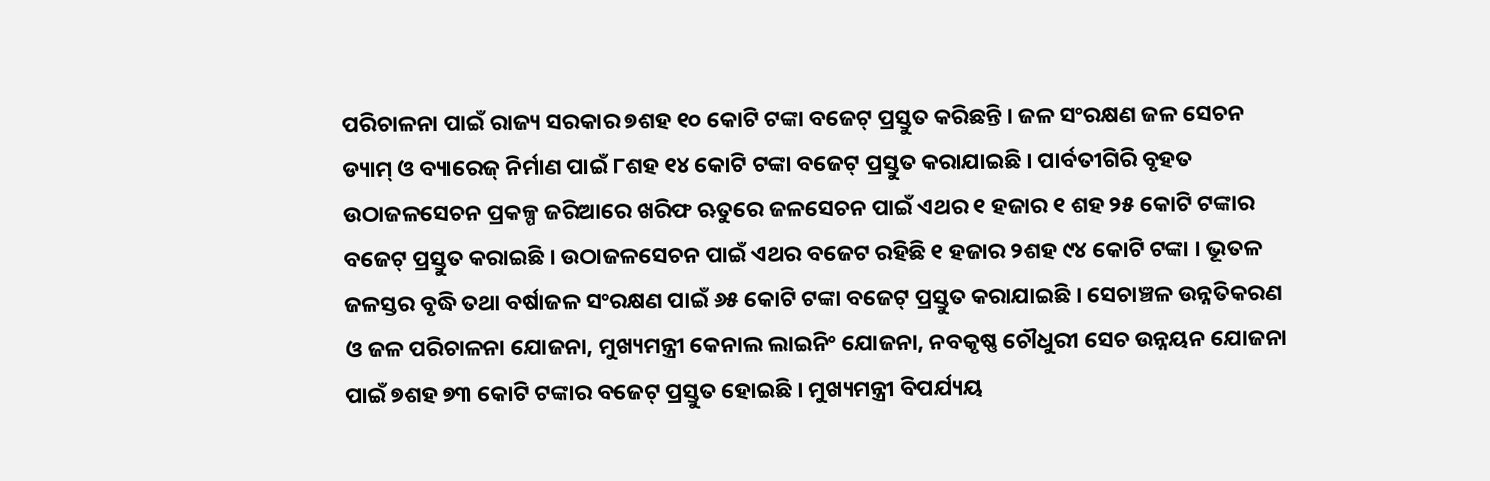ପରିଚାଳନା ପାଇଁ ରାଜ୍ୟ ସରକାର ୭ଶହ ୧୦ କୋଟି ଟଙ୍କା ବଜେଟ୍ ପ୍ରସ୍ତୁତ କରିଛନ୍ତି । ଜଳ ସଂରକ୍ଷଣ ଜଳ ସେଚନ ଡ୍ୟାମ୍ ଓ ବ୍ୟାରେଜ୍ ନିର୍ମାଣ ପାଇଁ ୮ଶହ ୧୪ କୋଟି ଟଙ୍କା ବଜେଟ୍ ପ୍ରସ୍ତୁତ କରାଯାଇଛି । ପାର୍ବତୀଗିରି ବୃହତ ଉଠାଜଳସେଚନ ପ୍ରକଳ୍ପ ଜରିଆରେ ଖରିଫ ଋତୁରେ ଜଳସେଚନ ପାଇଁ ଏଥର ୧ ହଜାର ୧ ଶହ ୨୫ କୋଟି ଟଙ୍କାର ବଜେଟ୍ ପ୍ରସ୍ତୁତ କରାଇଛି । ଉଠାଜଳସେଚନ ପାଇଁ ଏଥର ବଜେଟ ରହିଛି ୧ ହଜାର ୨ଶହ ୯୪ କୋଟି ଟଙ୍କା । ଭୂତଳ ଜଳସ୍ତର ବୃଦ୍ଧି ତଥା ବର୍ଷାଜଳ ସଂରକ୍ଷଣ ପାଇଁ ୬୫ କୋଟି ଟଙ୍କା ବଜେଟ୍ ପ୍ରସ୍ତୁତ କରାଯାଇଛି । ସେଚାଞ୍ଚଳ ଉନ୍ନତିକରଣ ଓ ଜଳ ପରିଚାଳନା ଯୋଜନା, ମୁଖ୍ୟମନ୍ତ୍ରୀ କେନାଲ ଲାଇନିଂ ଯୋଜନା, ନବକୃଷ୍ଣ ଚୌଧୁରୀ ସେଚ ଉନ୍ନୟନ ଯୋଜନା ପାଇଁ ୭ଶହ ୭୩ କୋଟି ଟଙ୍କାର ବଜେଟ୍ ପ୍ରସ୍ତୁତ ହୋଇଛି । ମୁଖ୍ୟମନ୍ତ୍ରୀ ବିପର୍ଯ୍ୟୟ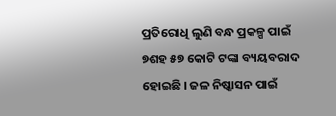ପ୍ରତିରୋଧି ଲୁଣି ବନ୍ଧ ପ୍ରକଳ୍ପ ପାଇଁ ୭ଶହ ୫୭ କୋଟି ଟଙ୍କା ବ୍ୟୟବରାଦ ହୋଇଛି । ଜଳ ନିଷ୍କାସନ ପାଇଁ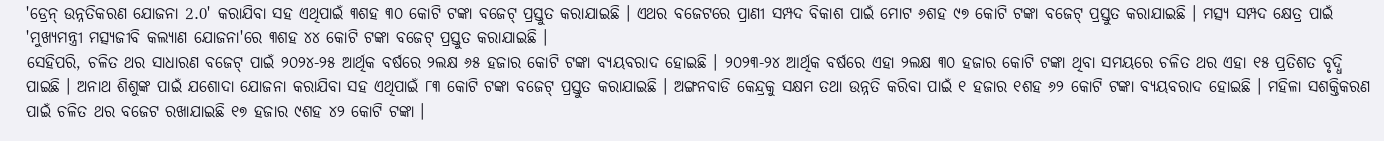'ଡ୍ରେନ୍ ଉନ୍ନତିକରଣ ଯୋଜନା 2.0' କରାଯିବା ସହ ଏଥିପାଇଁ ୩ଶହ ୩୦ କୋଟି ଟଙ୍କା ବଜେଟ୍ ପ୍ରସ୍ତୁତ କରାଯାଇଛି । ଏଥର ବଜେଟରେ ପ୍ରାଣୀ ସମ୍ପଦ ବିକାଶ ପାଇଁ ମୋଟ ୬ଶହ ୯୭ କୋଟି ଟଙ୍କା ବଜେଟ୍ ପ୍ରସ୍ତୁତ କରାଯାଇଛି । ମତ୍ସ୍ୟ ସମ୍ପଦ କ୍ଷେତ୍ର ପାଇଁ 'ମୁଖ୍ୟମନ୍ତ୍ରୀ ମତ୍ସ୍ୟଜୀବି କଲ୍ୟାଣ ଯୋଜନା'ରେ ୩ଶହ ୪୪ କୋଟି ଟଙ୍କା ବଜେଟ୍ ପ୍ରସ୍ତୁତ କରାଯାଇଛି ।
ସେହିପରି, ଚଳିତ ଥର ସାଧାରଣ ବଜେଟ୍ ପାଇଁ ୨୦୨୪-୨୫ ଆର୍ଥିକ ବର୍ଷରେ ୨ଲକ୍ଷ ୬୫ ହଜାର କୋଟି ଟଙ୍କା ବ୍ୟୟବରାଦ ହୋଇଛି । ୨୦୨୩-୨୪ ଆର୍ଥିକ ବର୍ଷରେ ଏହା ୨ଲକ୍ଷ ୩୦ ହଜାର କୋଟି ଟଙ୍କା ଥିବା ସମୟରେ ଚଳିତ ଥର ଏହା ୧୫ ପ୍ରତିଶତ ବୃଦ୍ଧି ପାଇଛି । ଅନାଥ ଶିଶୁଙ୍କ ପାଇଁ ଯଶୋଦା ଯୋଜନା କରାଯିବା ସହ ଏଥିପାଇଁ ୮୩ କୋଟି ଟଙ୍କା ବଜେଟ୍ ପ୍ରସ୍ତୁତ କରାଯାଇଛି । ଅଙ୍ଗନବାଡି କେନ୍ଦ୍ରକୁ ସକ୍ଷମ ତଥା ଉନ୍ନତି କରିବା ପାଇଁ ୧ ହଜାର ୧ଶହ ୬୨ କୋଟି ଟଙ୍କା ବ୍ୟୟବରାଦ ହୋଇଛି । ମହିଳା ସଶକ୍ତିକରଣ ପାଇଁ ଚଳିତ ଥର ବଜେଟ ରଖାଯାଇଛି ୧୭ ହଜାର ୯ଶହ ୪୨ କୋଟି ଟଙ୍କା ।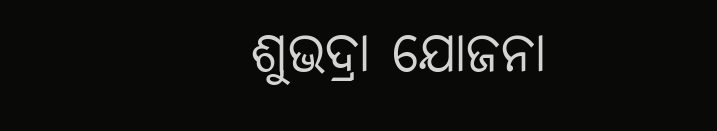ଶୁଭଦ୍ରା ଯୋଜନା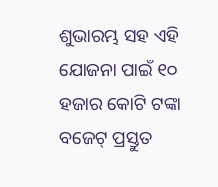ଶୁଭାରମ୍ଭ ସହ ଏହି ଯୋଜନା ପାଇଁ ୧୦ ହଜାର କୋଟି ଟଙ୍କା ବଜେଟ୍ ପ୍ରସ୍ତୁତ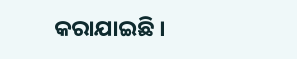କରାଯାଇଛି ।